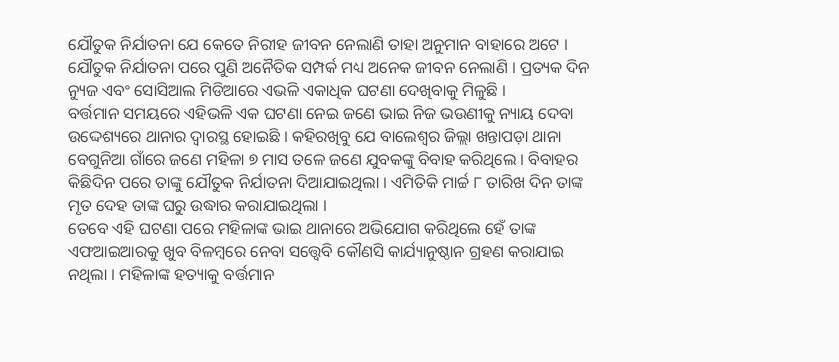ଯୌତୁକ ନିର୍ଯାତନା ଯେ କେତେ ନିରୀହ ଜୀବନ ନେଲାଣି ତାହା ଅନୁମାନ ବାହାରେ ଅଟେ । ଯୌତୁକ ନିର୍ଯାତନା ପରେ ପୁଣି ଅନୈତିକ ସମ୍ପର୍କ ମଧ୍ୟ ଅନେକ ଜୀବନ ନେଲାଣି । ପ୍ରତ୍ୟକ ଦିନ ନ୍ୟୁଜ ଏବଂ ସୋସିଆଲ ମିଡିଆରେ ଏଭଳି ଏକାଧିକ ଘଟଣା ଦେଖିବାକୁ ମିଳୁଛି ।
ବର୍ତ୍ତମାନ ସମୟରେ ଏହିଭଳି ଏକ ଘଟଣା ନେଇ ଜଣେ ଭାଇ ନିଜ ଭଉଣୀକୁ ନ୍ୟାୟ ଦେବା ଉଦ୍ଦେଶ୍ୟରେ ଥାନାର ଦ୍ୱାରସ୍ଥ ହୋଇଛି । କହିରଖିବୁ ଯେ ବାଲେଶ୍ଵର ଜିଲ୍ଲା ଖନ୍ତାପଡ଼ା ଥାନା ବେଗୁନିଆ ଗାଁରେ ଜଣେ ମହିଳା ୭ ମାସ ତଳେ ଜଣେ ଯୁବକଙ୍କୁ ବିବାହ କରିଥିଲେ । ବିବାହର କିଛିଦିନ ପରେ ତାଙ୍କୁ ଯୌତୁକ ନିର୍ଯାତନା ଦିଆଯାଇଥିଲା । ଏମିତିକି ମାର୍ଚ୍ଚ ୮ ତାରିଖ ଦିନ ତାଙ୍କ ମୃତ ଦେହ ତାଙ୍କ ଘରୁ ଉଦ୍ଧାର କରାଯାଇଥିଲା ।
ତେବେ ଏହି ଘଟଣା ପରେ ମହିଳାଙ୍କ ଭାଇ ଥାନାରେ ଅଭିଯୋଗ କରିଥିଲେ ହେଁ ତାଙ୍କ ଏଫଆଇଆରକୁ ଖୁବ ବିଳମ୍ବରେ ନେବା ସତ୍ତ୍ୱେବି କୌଣସି କାର୍ଯ୍ୟାନୁଷ୍ଠାନ ଗ୍ରହଣ କରାଯାଇ ନଥିଲା । ମହିଳାଙ୍କ ହତ୍ୟାକୁ ବର୍ତ୍ତମାନ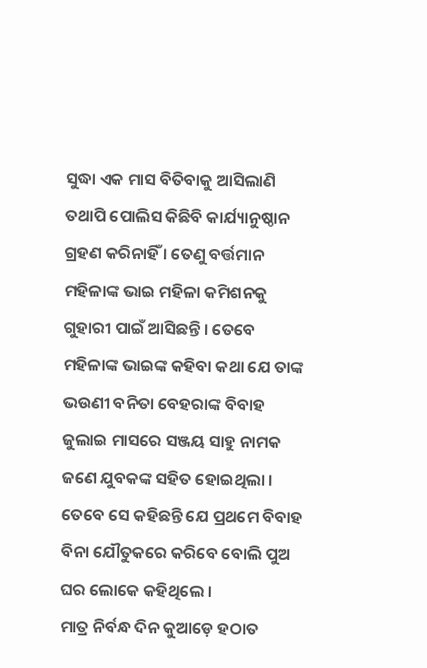ସୁଦ୍ଧା ଏକ ମାସ ବିତିବାକୁ ଆସିଲାଣି ତଥାପି ପୋଲିସ କିଛିବି କାର୍ଯ୍ୟାନୁଷ୍ଠାନ ଗ୍ରହଣ କରିନାହିଁ । ତେଣୁ ବର୍ତ୍ତମାନ ମହିଳାଙ୍କ ଭାଇ ମହିଳା କମିଶନକୁ ଗୁହାରୀ ପାଇଁ ଆସିଛନ୍ତି । ତେବେ ମହିଳାଙ୍କ ଭାଇଙ୍କ କହିବା କଥା ଯେ ତାଙ୍କ ଭଉଣୀ ବନିତା ବେହରାଙ୍କ ବିବାହ ଜୁଲାଇ ମାସରେ ସଞ୍ଜୟ ସାହୁ ନାମକ ଜଣେ ଯୁବକଙ୍କ ସହିତ ହୋଇଥିଲା । ତେବେ ସେ କହିଛନ୍ତି ଯେ ପ୍ରଥମେ ବିବାହ ବିନା ଯୌତୁକରେ କରିବେ ବୋଲି ପୁଅ ଘର ଲୋକେ କହିଥିଲେ ।
ମାତ୍ର ନିର୍ବନ୍ଧ ଦିନ କୁଆଡ଼େ ହଠାତ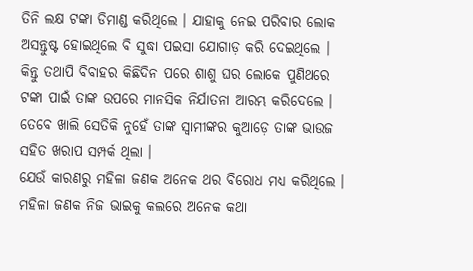ତିନି ଲକ୍ଷ ଟଙ୍କା ଡିମାଣ୍ଡ କରିଥିଲେ । ଯାହାକୁ ନେଇ ପରିବାର ଲୋକ ଅସନ୍ତୁଷ୍ଟ ହୋଇଥିଲେ ବି ସୁଦ୍ଧା ପଇସା ଯୋଗାଡ଼ କରି ଦେଇଥିଲେ । କିନ୍ତୁ ତଥାପି ବିବାହର କିଛିଦିନ ପରେ ଶାଶୁ ଘର ଲୋକେ ପୁଣିଥରେ ଟଙ୍କା ପାଇଁ ତାଙ୍କ ଉପରେ ମାନସିକ ନିର୍ଯାତନା ଆରମ୍ଭ କରିଦେଲେ । ତେବେ ଖାଲି ସେତିକି ନୁହେଁ ତାଙ୍କ ସ୍ୱାମୀଙ୍କର କୁଆଡ଼େ ତାଙ୍କ ଭାଉଜ ସହିତ ଖରାପ ସମ୍ପର୍କ ଥିଲା ।
ଯେଉଁ କାରଣରୁ ମହିଳା ଜଣକ ଅନେକ ଥର ବିରୋଧ ମଧ୍ୟ କରିଥିଲେ । ମହିଳା ଜଣକ ନିଜ ଭାଇକୁ କଲରେ ଅନେକ କଥା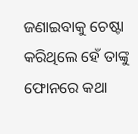ଜଣାଇବାକୁ ଚେଷ୍ଟା କରିଥିଲେ ହେଁ ତାଙ୍କୁ ଫୋନରେ କଥା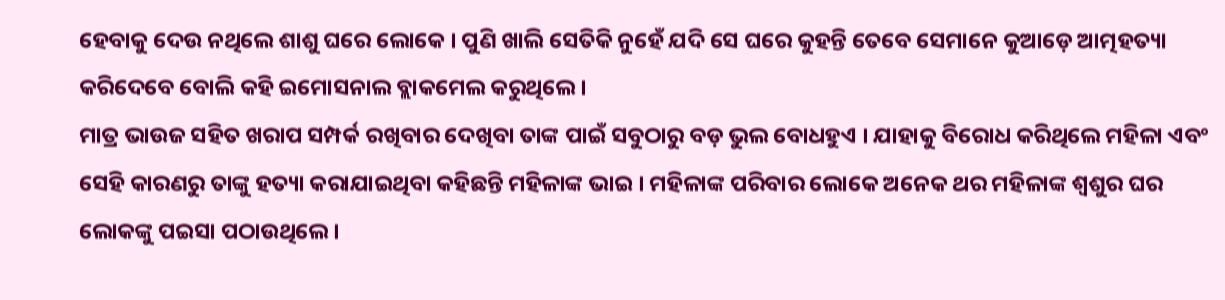ହେବାକୁ ଦେଉ ନଥିଲେ ଶାଶୁ ଘରେ ଲୋକେ । ପୁଣି ଖାଲି ସେତିକି ନୁହେଁ ଯଦି ସେ ଘରେ କୁହନ୍ତି ତେବେ ସେମାନେ କୁଆଡ଼େ ଆତ୍ମହତ୍ୟା କରିଦେବେ ବୋଲି କହି ଇମୋସନାଲ ବ୍ଲାକମେଲ କରୁଥିଲେ ।
ମାତ୍ର ଭାଉଜ ସହିତ ଖରାପ ସମ୍ପର୍କ ରଖିବାର ଦେଖିବା ତାଙ୍କ ପାଇଁ ସବୁଠାରୁ ବଡ଼ ଭୁଲ ବୋଧହୁଏ । ଯାହାକୁ ବିରୋଧ କରିଥିଲେ ମହିଳା ଏବଂ ସେହି କାରଣରୁ ତାଙ୍କୁ ହତ୍ୟା କରାଯାଇଥିବା କହିଛନ୍ତି ମହିଳାଙ୍କ ଭାଇ । ମହିଳାଙ୍କ ପରିବାର ଲୋକେ ଅନେକ ଥର ମହିଳାଙ୍କ ଶ୍ୱଶୁର ଘର ଲୋକଙ୍କୁ ପଇସା ପଠାଉଥିଲେ ।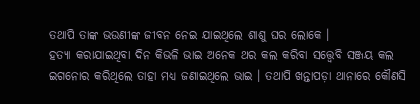ତଥାପି ତାଙ୍କ ଭଉଣୀଙ୍କ ଜୀବନ ନେଇ ଯାଇଥିଲେ ଶାଶୁ ଘର ଲୋକେ ।
ହତ୍ୟା କରାଯାଇଥିବା ଦିନ କିଭଳି ଭାଇ ଅନେକ ଥର କଲ କରିବା ସତ୍ତ୍ୱେବି ସଞ୍ଜୟ କଲ ଇଗନୋର କରିଥିଲେ ତାହା ମଧ୍ୟ ଜଣାଇଥିଲେ ଭାଇ । ତଥାପି ଖନ୍ତାପଡ଼ା ଥାନାରେ କୌଣସି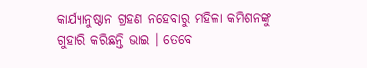କାର୍ଯ୍ୟାନୁଷ୍ଠାନ ଗ୍ରହଣ ନହେବାରୁ ମହିଳା କମିଶନଙ୍କୁ ଗୁହାରି କରିଛନ୍ତି ଭାଇ । ତେବେ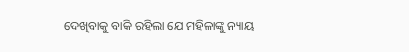ଦେଖିବାକୁ ବାକି ରହିଲା ଯେ ମହିଳାଙ୍କୁ ନ୍ୟାୟ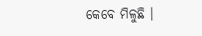କେବେ ମିଳୁଛି ।